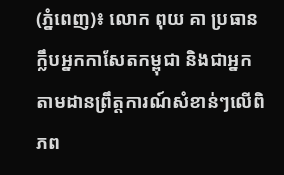(ភ្នំពេញ)៖ លោក ពុយ គា ប្រធានក្លឹបអ្នកកាសែតកម្ពុជា និងជាអ្នកតាមដានព្រឹត្តការណ៍សំខាន់ៗលើពិភព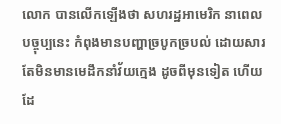លោក បានលើកឡើងថា សហរដ្ឋអាមេរិក នាពេលបច្ចុប្បនេះ កំពុងមានបញ្ហាច្របូកច្របល់ ដោយសារតែមិនមានមេដឹកនាំវ័យក្មេង ដូចពីមុនទៀត ហើយដែ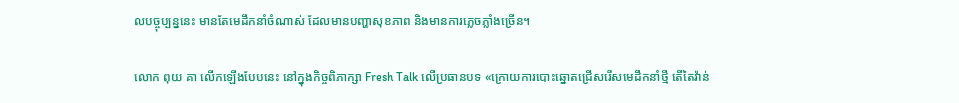លបច្ចុប្បន្ននេះ មានតែមេដឹកនាំចំណាស់ ដែលមានបញ្ហាសុខភាព និងមានការភ្លេចភ្លាំងច្រើន។

លោក ពុយ គា លើកឡើងបែបនេះ នៅក្នុងកិច្ចពិភាក្សា Fresh Talk លើប្រធានបទ «ក្រោយការបោះឆ្នោតជ្រើសរើសមេដឹកនាំថ្មី តើតៃវ៉ាន់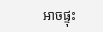អាចផ្ទុះ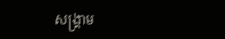សង្រ្គាម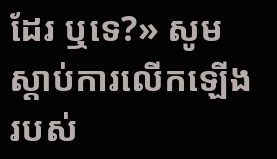ដែរ ឬទេ?» សូមស្តាប់ការលើកឡើងរបស់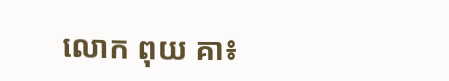លោក ពុយ គា៖